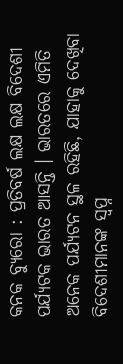କନକ ବ୍ୟୁରୋ : ପ୍ରତିବର୍ଷ ଲକ୍ଷ ଲକ୍ଷ ବିଦେଶୀ ପର୍ଯ୍ୟଟକ ଭାରତ ଆସନ୍ତି । ଭାରତରେ ଏମିତି ଅନେକ ପର୍ଯ୍ୟଟନ ସ୍ଥଳ ରହିଛି, ଯାହାକୁ ଦେଖିବା ବିଦେଶୀମାନଙ୍କ ସ୍ୱପ୍ନ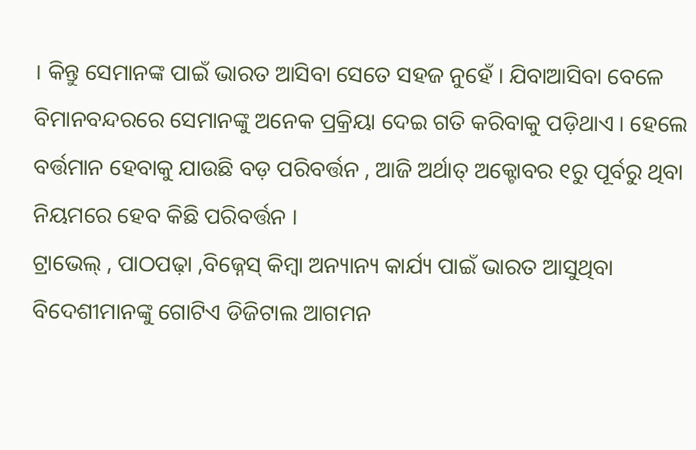। କିନ୍ତୁ ସେମାନଙ୍କ ପାଇଁ ଭାରତ ଆସିବା ସେତେ ସହଜ ନୁହେଁ । ଯିବାଆସିବା ବେଳେ ବିମାନବନ୍ଦରରେ ସେମାନଙ୍କୁ ଅନେକ ପ୍ରକ୍ରିୟା ଦେଇ ଗତି କରିବାକୁ ପଡ଼ିଥାଏ । ହେଲେ ବର୍ତ୍ତମାନ ହେବାକୁ ଯାଉଛି ବଡ଼ ପରିବର୍ତ୍ତନ , ଆଜି ଅର୍ଥାତ୍ ଅକ୍ଟୋବର ୧ରୁ ପୂର୍ବରୁ ଥିବା ନିୟମରେ ହେବ କିଛି ପରିବର୍ତ୍ତନ ।
ଟ୍ରାଭେଲ୍ , ପାଠପଢ଼ା ,ବିଜ୍ନେସ୍ କିମ୍ବା ଅନ୍ୟାନ୍ୟ କାର୍ଯ୍ୟ ପାଇଁ ଭାରତ ଆସୁଥିବା ବିଦେଶୀମାନଙ୍କୁ ଗୋଟିଏ ଡିଜିଟାଲ ଆଗମନ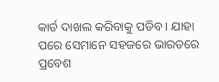କାର୍ଡ ଦାଖଲ କରିବାକୁ ପଡିବ । ଯାହା ପରେ ସେମାନେ ସହଜରେ ଭାରତରେ ପ୍ରବେଶ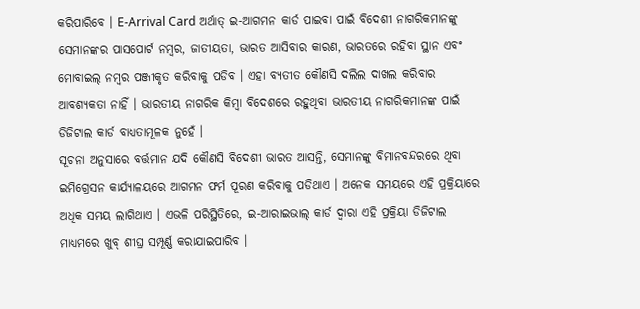କରିପାରିବେ । E-Arrival Card ଅର୍ଥାତ୍ ଇ-ଆଗମନ କାର୍ଡ ପାଇବା ପାଇଁ ବିଦେଶୀ ନାଗରିକମାନଙ୍କୁ ସେମାନଙ୍କର ପାସପୋର୍ଟ ନମ୍ବର, ଜାତୀୟତା, ଭାରତ ଆସିବାର କାରଣ, ଭାରତରେ ରହିବା ସ୍ଥାନ ଏବଂ ମୋବାଇଲ୍ ନମ୍ବର ପଞ୍ଜୀକୃତ କରିବାକୁ ପଡିବ । ଏହା ବ୍ୟତୀତ କୌଣସି ଦଲିଲ ଦାଖଲ କରିବାର ଆବଶ୍ୟକତା ନାହିଁ । ଭାରତୀୟ ନାଗରିକ କିମ୍ବା ବିଦେଶରେ ରହୁଥିବା ଭାରତୀୟ ନାଗରିକମାନଙ୍କ ପାଇଁ ଡିଜିଟାଲ କାର୍ଡ ବାଧ୍ୟତାମୂଳକ ନୁହେଁ ।
ସୂଚନା ଅନୁସାରେ ବର୍ତ୍ତମାନ ଯଦି କୌଣସି ବିଦେଶୀ ଭାରତ ଆସନ୍ତି, ସେମାନଙ୍କୁ ବିମାନବନ୍ଦରରେ ଥିବା ଇମିଗ୍ରେସନ କାର୍ଯ୍ୟାଳୟରେ ଆଗମନ ଫର୍ମ ପୂରଣ କରିବାକୁ ପଡିଥାଏ । ଅନେକ ସମୟରେ ଏହି ପ୍ରକ୍ରିୟାରେ ଅଧିକ ସମୟ ଲାଗିଥାଏ । ଏଭଳି ପରିସ୍ଥିତିରେ, ଇ-ଆରାଇଭାଲ୍ କାର୍ଡ ଦ୍ୱାରା ଏହି ପ୍ରକ୍ରିୟା ଡିଜିଟାଲ ମାଧ୍ୟମରେ ଖୁବ୍ ଶୀଘ୍ର ସମ୍ପୂର୍ଣ୍ଣ କରାଯାଇପାରିବ ।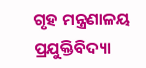ଗୃହ ମନ୍ତ୍ରଣାଳୟ ପ୍ରଯୁକ୍ତିବିଦ୍ୟା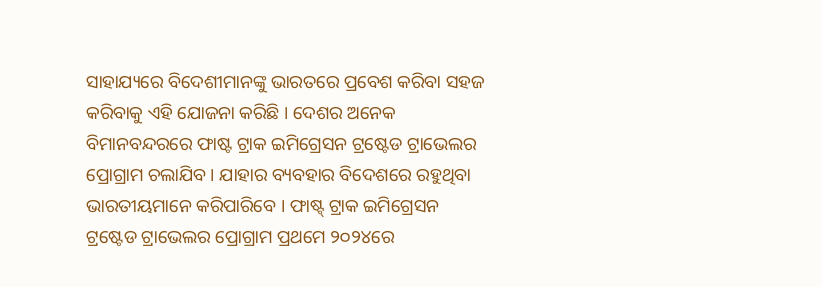ସାହାଯ୍ୟରେ ବିଦେଶୀମାନଙ୍କୁ ଭାରତରେ ପ୍ରବେଶ କରିବା ସହଜ କରିବାକୁ ଏହି ଯୋଜନା କରିଛି । ଦେଶର ଅନେକ ବିମାନବନ୍ଦରରେ ଫାଷ୍ଟ ଟ୍ରାକ ଇମିଗ୍ରେସନ ଟ୍ରଷ୍ଟେଡ ଟ୍ରାଭେଲର ପ୍ରୋଗ୍ରାମ ଚଲାଯିବ । ଯାହାର ବ୍ୟବହାର ବିଦେଶରେ ରହୁଥିବା ଭାରତୀୟମାନେ କରିପାରିବେ । ଫାଷ୍ଟ୍ ଟ୍ରାକ ଇମିଗ୍ରେସନ ଟ୍ରଷ୍ଟେଡ ଟ୍ରାଭେଲର ପ୍ରୋଗ୍ରାମ ପ୍ରଥମେ ୨୦୨୪ରେ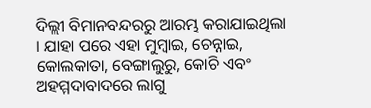ଦିଲ୍ଲୀ ବିମାନବନ୍ଦରରୁ ଆରମ୍ଭ କରାଯାଇଥିଲା । ଯାହା ପରେ ଏହା ମୁମ୍ବାଇ, ଚେନ୍ନାଇ, କୋଲକାତା, ବେଙ୍ଗାଲୁରୁ, କୋଚି ଏବଂ ଅହମ୍ମଦାବାଦରେ ଲାଗୁ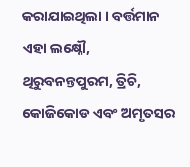କରାଯାଇଥିଲା । ବର୍ତ୍ତମାନ ଏହା ଲକ୍ଷ୍ନୌ, ଥିରୁବନନ୍ତପୁରମ, ତ୍ରିଚି, କୋଜିକୋଡ ଏବଂ ଅମୃତସର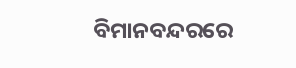ବିମାନବନ୍ଦରରେ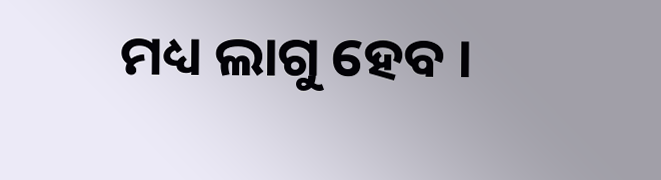ମଧ୍ୟ ଲାଗୁ ହେବ ।